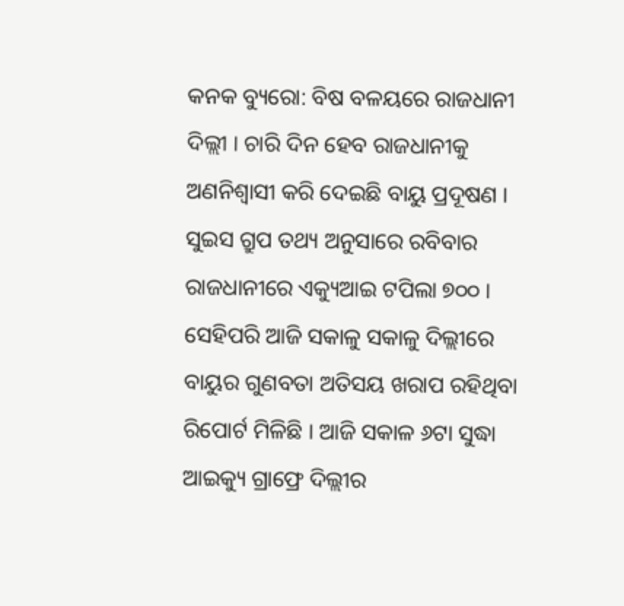କନକ ବ୍ୟୁରୋ: ବିଷ ବଳୟରେ ରାଜଧାନୀ ଦିଲ୍ଲୀ । ଚାରି ଦିନ ହେବ ରାଜଧାନୀକୁ ଅଣନିଶ୍ୱାସୀ କରି ଦେଇଛି ବାୟୁ ପ୍ରଦୂଷଣ । ସୁଇସ ଗ୍ରୁପ ତଥ୍ୟ ଅନୁସାରେ ରବିବାର ରାଜଧାନୀରେ ଏକ୍ୟୁଆଇ ଟପିଲା ୭୦୦ । ସେହିପରି ଆଜି ସକାଳୁ ସକାଳୁ ଦିଲ୍ଲୀରେ ବାୟୁର ଗୁଣବତା ଅତିସୟ ଖରାପ ରହିଥିବା ରିପୋର୍ଟ ମିଳିଛି । ଆଜି ସକାଳ ୬ଟା ସୁଦ୍ଧା ଆଇକ୍ୟୁ ଗ୍ରାଫ୍ରେ ଦିଲ୍ଲୀର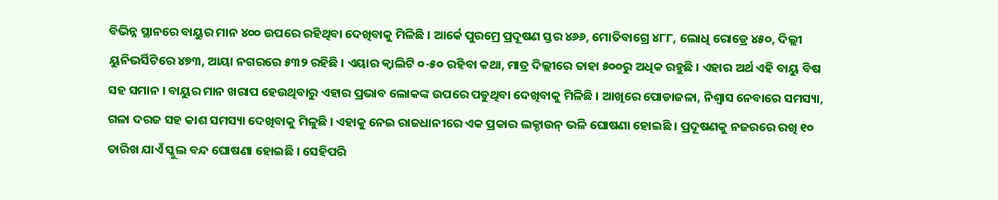ବିଭିନ୍ନ ସ୍ଥାନରେ ବାୟୁର ମାନ ୪୦୦ ଉପରେ ରହିଥିବା ଦେଖିବାକୁ ମିଳିଛି । ଆର୍କେ ପୁରମ୍ରେ ପ୍ରଦୂଷଣ ସ୍ତର ୪୬୬, ମୋତିବାଗ୍ରେ ୪୮୮, ଲୋଧି ରୋଡ୍ରେ ୪୫୦, ଦିଲ୍ଲୀ ୟୁନିଭର୍ସିଟିରେ ୪୭୩, ଆୟା ନଗରରେ ୫୩୨ ରହିଛି । ଏୟାର କ୍ୱାଲିଟି ୦-୫୦ ରହିବା କଥା, ମାତ୍ର ଦିଲ୍ଲୀରେ ତାହା ୫୦୦ରୁ ଅଧିକ ରହୁଛି । ଏହାର ଅର୍ଥ ଏହି ବାୟୁ ବିଷ ସହ ସମାନ । ବାୟୁର ମାନ ଖରାପ ହେଉଥିବାରୁ ଏହାର ପ୍ରଭାବ ଲୋକଙ୍କ ଉପରେ ପଡୁଥିବା ଦେଖିବାକୁ ମିଳିଛି । ଆଖିରେ ପୋଡାଜଳା, ନିଶ୍ୱାସ ନେବାରେ ସମସ୍ୟା, ଗଳା ଦରଜ ସହ କାଶ ସମସ୍ୟା ଦେଖିବାକୁ ମିଳୁଛି । ଏହାକୁ ନେଇ ରାଜଧାନୀରେ ଏକ ପ୍ରକାର ଲକ୍ଡାଉନ୍ ଭଳି ଘୋଷଣା ହୋଇଛି । ପ୍ରଦୂଷଣକୁ ନଜରରେ ରଖି ୧୦ ତାରିଖ ଯାଏଁ ସ୍କୁଲ ବନ୍ଦ ଘୋଷଣା ହୋଇଛି । ସେହିପରି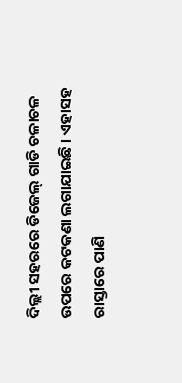ଦିଲ୍ଲୀ ସହରରେ ଡିଜେଲ୍ ଗାଡି ଚଳାଚଳ ଉପରେ କଟକଣା ଲଗାଯାଇଛି । ଏହାସହ ରାସ୍ତାରେ ପାଣି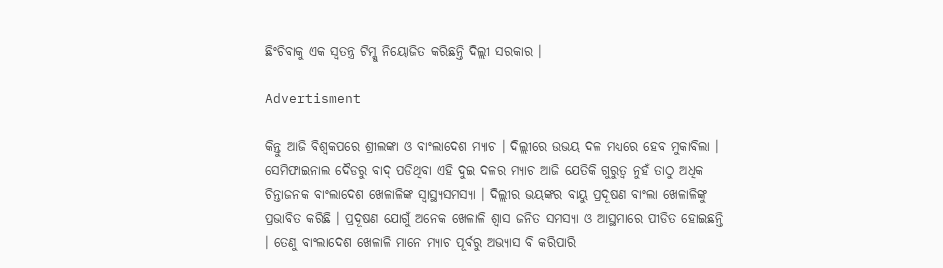ଛିଂଚିବାକୁ ଏକ ସ୍ୱତନ୍ତ୍ର ଟିମ୍କୁ ନିୟୋଜିତ କରିଛନ୍ତି ଦିଲ୍ଲୀ ସରକାର ।

Advertisment

କିନ୍ତୁ ଆଜି ବିଶ୍ୱକପରେ ଶ୍ରୀଲଙ୍କା ଓ ବାଂଲାଦେଶ ମ୍ୟାଚ । ଦିଲ୍ଲୀରେ ଉଭୟ ଦଳ ମଧ୍ୟରେ ହେବ ମୁକାବିଲା । ସେମିଫାଇନାଲ ଦୈଡରୁ ବାଦ୍ ପଡିଥିବା ଏହି ଦୁଇ ଦଳର ମ୍ୟାଚ ଆଜି ଯେତିକି ଗୁରୁତ୍ୱ ନୁହଁ ତାଠୁ ଅଧିକ ଚିନ୍ତାଜନକ ବାଂଲାଦେଶ ଖେଳାଳିଙ୍କ ସ୍ୱାସ୍ଥ୍ୟସମସ୍ୟା । ଦିଲ୍ଲୀର ଭୟଙ୍କର ବାୟୁ ପ୍ରଦୂଷଣ ବାଂଲା ଖେଳାଳିଙ୍କୁ ପ୍ରଭାବିତ କରିଛି । ପ୍ରଦୂଷଣ ଯୋଗୁଁ ଅନେକ ଖେଳାଳି ଶ୍ୱାସ ଜନିତ ସମସ୍ୟା ଓ ଆସ୍ଥମାରେ ପୀଡିତ ହୋଇଛନ୍ତି । ତେଣୁ ବାଂଲାଦେଶ ଖେଳାଳି ମାନେ ମ୍ୟାଚ ପୂର୍ବରୁ ଅଭ୍ୟାସ ବି କରିପାରି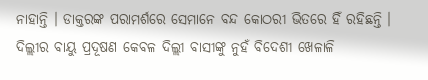ନାହାନ୍ତି । ଡାକ୍ତରଙ୍କ ପରାମର୍ଶରେ ସେମାନେ ବନ୍ଦ କୋଠରୀ ଭିତରେ ହିଁ ରହିଛନ୍ତି । ଦିଲ୍ଲୀର ବାୟୁ ପ୍ରଦୂଷଣ କେବଳ ଦିଲ୍ଲୀ ବାସୀଙ୍କୁ ନୁହଁ ବିଦେଶୀ ଖେଳାଳି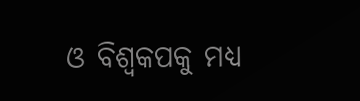ଓ ବିଶ୍ୱକପକୁ ମଧ୍ୟ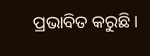ପ୍ରଭାବିତ କରୁଛି ।